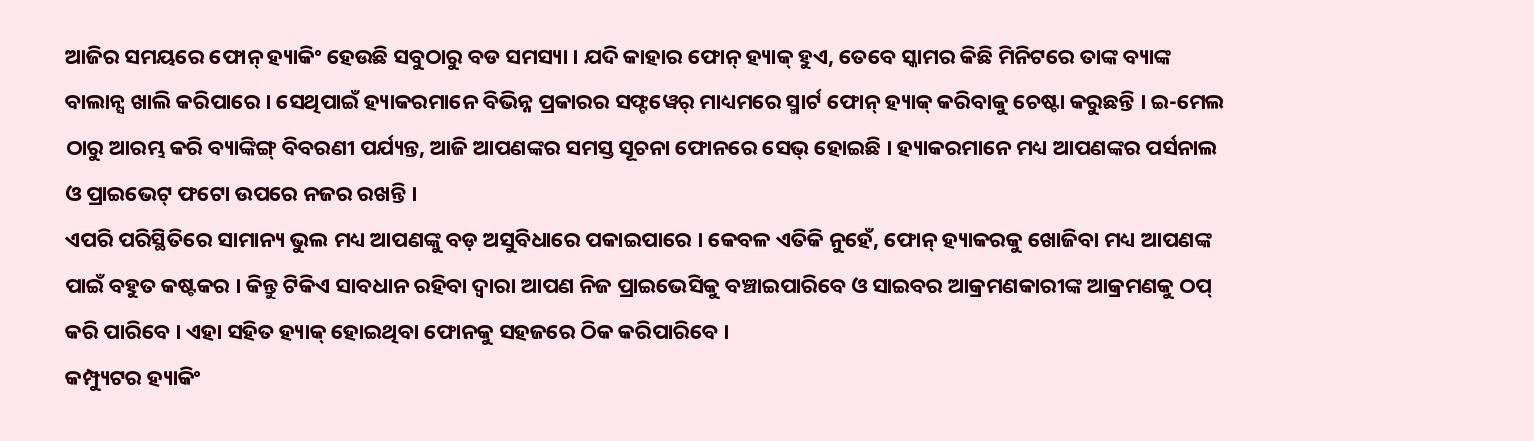ଆଜିର ସମୟରେ ଫୋନ୍ ହ୍ୟାକିଂ ହେଉଛି ସବୁଠାରୁ ବଡ ସମସ୍ୟା । ଯଦି କାହାର ଫୋନ୍ ହ୍ୟାକ୍ ହୁଏ, ତେବେ ସ୍କାମର କିଛି ମିନିଟରେ ତାଙ୍କ ବ୍ୟାଙ୍କ ବାଲାନ୍ସ ଖାଲି କରିପାରେ । ସେଥିପାଇଁ ହ୍ୟାକରମାନେ ବିଭିନ୍ନ ପ୍ରକାରର ସଫ୍ଟୱେର୍ ମାଧ୍ୟମରେ ସ୍ମାର୍ଟ ଫୋନ୍ ହ୍ୟାକ୍ କରିବାକୁ ଚେଷ୍ଟା କରୁଛନ୍ତି । ଇ-ମେଲ ଠାରୁ ଆରମ୍ଭ କରି ବ୍ୟାଙ୍କିଙ୍ଗ୍ ବିବରଣୀ ପର୍ଯ୍ୟନ୍ତ, ଆଜି ଆପଣଙ୍କର ସମସ୍ତ ସୂଚନା ଫୋନରେ ସେଭ୍ ହୋଇଛି । ହ୍ୟାକରମାନେ ମଧ୍ୟ ଆପଣଙ୍କର ପର୍ସନାଲ ଓ ପ୍ରାଇଭେଟ୍ ଫଟୋ ଉପରେ ନଜର ରଖନ୍ତି ।
ଏପରି ପରିସ୍ଥିତିରେ ସାମାନ୍ୟ ଭୁଲ ମଧ୍ୟ ଆପଣଙ୍କୁ ବଡ଼ ଅସୁବିଧାରେ ପକାଇପାରେ । କେବଳ ଏତିକି ନୁହେଁ, ଫୋନ୍ ହ୍ୟାକରକୁ ଖୋଜିବା ମଧ୍ୟ ଆପଣଙ୍କ ପାଇଁ ବହୁତ କଷ୍ଟକର । କିନ୍ତୁ ଟିକିଏ ସାବଧାନ ରହିବା ଦ୍ୱାରା ଆପଣ ନିଜ ପ୍ରାଇଭେସିକୁ ବଞ୍ଚାଇପାରିବେ ଓ ସାଇବର ଆକ୍ରମଣକାରୀଙ୍କ ଆକ୍ରମଣକୁ ଠପ୍ କରି ପାରିବେ । ଏହା ସହିତ ହ୍ୟାକ୍ ହୋଇଥିବା ଫୋନକୁ ସହଜରେ ଠିକ କରିପାରିବେ ।
କମ୍ପ୍ୟୁଟର ହ୍ୟାକିଂ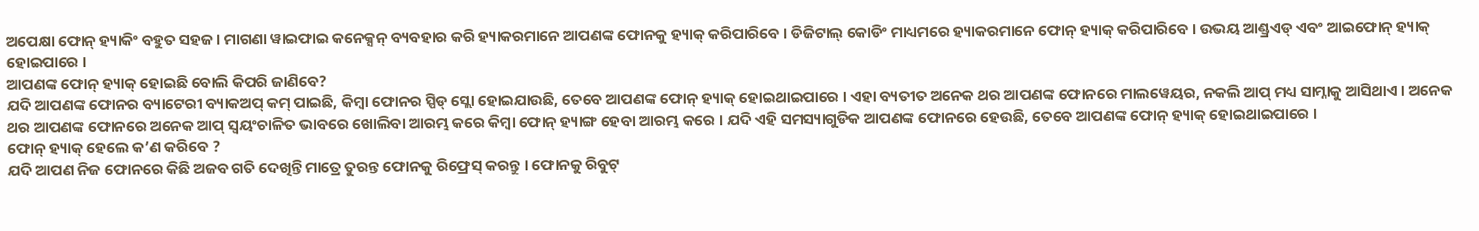ଅପେକ୍ଷା ଫୋନ୍ ହ୍ୟାକିଂ ବହୁତ ସହଜ । ମାଗଣା ୱାଇଫାଇ କନେକ୍ସନ୍ ବ୍ୟବହାର କରି ହ୍ୟାକରମାନେ ଆପଣଙ୍କ ଫୋନକୁ ହ୍ୟାକ୍ କରିପାରିବେ । ଡିଜିଟାଲ୍ କୋଡିଂ ମାଧ୍ୟମରେ ହ୍ୟାକରମାନେ ଫୋନ୍ ହ୍ୟାକ୍ କରିପାରିବେ । ଉଭୟ ଆଣ୍ଡ୍ରଏଡ୍ ଏବଂ ଆଇଫୋନ୍ ହ୍ୟାକ୍ ହୋଇପାରେ ।
ଆପଣଙ୍କ ଫୋନ୍ ହ୍ୟାକ୍ ହୋଇଛି ବୋଲି କିପରି ଜାଣିବେ?
ଯଦି ଆପଣଙ୍କ ଫୋନର ବ୍ୟାଟେରୀ ବ୍ୟାକଅପ୍ କମ୍ ପାଇଛି, କିମ୍ବା ଫୋନର ସ୍ପିଡ୍ ସ୍ଲୋ ହୋଇଯାଉଛି, ତେବେ ଆପଣଙ୍କ ଫୋନ୍ ହ୍ୟାକ୍ ହୋଇଥାଇପାରେ । ଏହା ବ୍ୟତୀତ ଅନେକ ଥର ଆପଣଙ୍କ ଫୋନରେ ମାଲୱେୟର, ନକଲି ଆପ୍ ମଧ୍ୟ ସାମ୍ନାକୁ ଆସିଥାଏ । ଅନେକ ଥର ଆପଣଙ୍କ ଫୋନରେ ଅନେକ ଆପ୍ ସ୍ୱୟଂଚାଳିତ ଭାବରେ ଖୋଲିବା ଆରମ୍ଭ କରେ କିମ୍ବା ଫୋନ୍ ହ୍ୟାଙ୍ଗ ହେବା ଆରମ୍ଭ କରେ । ଯଦି ଏହି ସମସ୍ୟାଗୁଡିକ ଆପଣଙ୍କ ଫୋନରେ ହେଉଛି, ତେବେ ଆପଣଙ୍କ ଫୋନ୍ ହ୍ୟାକ୍ ହୋଇଥାଇପାରେ ।
ଫୋନ୍ ହ୍ୟାକ୍ ହେଲେ କ’ଣ କରିବେ ?
ଯଦି ଆପଣ ନିଜ ଫୋନରେ କିଛି ଅଜବ ଗତି ଦେଖିନ୍ତି ମାତ୍ରେ ତୁରନ୍ତ ଫୋନକୁ ରିଫ୍ରେସ୍ କରନ୍ତୁ । ଫୋନକୁ ରିବୁଟ୍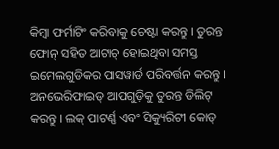କିମ୍ବା ଫର୍ମାଟିଂ କରିବାକୁ ଚେଷ୍ଟା କରନ୍ତୁ । ତୁରନ୍ତ ଫୋନ୍ ସହିତ ଆଟାଚ୍ ହୋଇଥିବା ସମସ୍ତ ଇମେଲଗୁଡିକର ପାସୱାର୍ଡ ପରିବର୍ତ୍ତନ କରନ୍ତୁ । ଅନଭେରିଫାଇଡ୍ ଆପଗୁଡ଼ିକୁ ତୁରନ୍ତ ଡିଲିଟ୍ କରନ୍ତୁ । ଲକ୍ ପାଟର୍ଣ୍ଣ ଏବଂ ସିକ୍ୟୁରିଟୀ କୋଡ୍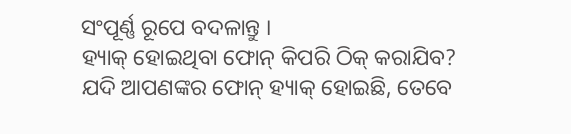ସଂପୂର୍ଣ୍ଣ ରୂପେ ବଦଳାନ୍ତୁ ।
ହ୍ୟାକ୍ ହୋଇଥିବା ଫୋନ୍ କିପରି ଠିକ୍ କରାଯିବ?
ଯଦି ଆପଣଙ୍କର ଫୋନ୍ ହ୍ୟାକ୍ ହୋଇଛି, ତେବେ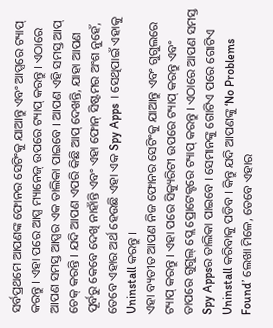ସର୍ବପ୍ରଥମେ ଆପଣଙ୍କ ଫୋନର ସେଟିଂକୁ ଯାଆନ୍ତୁ ଏବଂ ଆପ୍ସରେ ଟ୍ୟାପ୍ କରନ୍ତୁ । ଏହା ପରେ ଆପ୍ସ ମ୍ୟାନେଜ୍ ଉପରେ ଟ୍ୟାପ୍ କରନ୍ତୁ । ଏଠାରେ ଆପଣ ସମସ୍ତ ଆପ୍ସର ଏକ ତାଲିକା ପାଇବେ । ଆପଣ ଏହି ସମସ୍ତ ଆପ୍ ଚେକ୍ କରନ୍ତି । ଯଦି ଆପଣ ଏପରି କିଛି ଆପ୍ ଦେଖନ୍ତି, ଯାହା ଆପଣ ପୂର୍ବରୁ କେବେ ଦେଖି ନାହାଁନ୍ତି ଏବଂ ଏହା ଫୋନ୍ ସିଷ୍ଟମର ଅଂଶ ନୁହେଁ, ତେବେ ଏହାର ଅର୍ଥ ହେଉଛି ଏହା ଏକ Spy Apps । ସେଥିପାଇଁ ଏହାକୁ Uninstall କରନ୍ତୁ ।
ଏହା ବ୍ୟତୀତ ଆପଣ ନିଜ ଫୋନର ସେଟିଂକୁ ଯାଆନ୍ତୁ ଏବଂ ଗୁଗୁଲରେ ଟ୍ୟାପ୍ କରନ୍ତୁ । ଏହା ପରେ ସିକ୍ୟୁରିଟୀ ଉପରେ ଟ୍ୟାପ୍ କରନ୍ତୁ ଏବଂ ତାପରେ ଗୁଗୁଲ୍ ପ୍ଲେ ପ୍ରୋଟେକ୍ଟରେ ଟ୍ୟାପ୍ କରନ୍ତୁ । ଏଠାରେ ଆପଣ ସମସ୍ତ Spy Appsର ତାଲିକା ପାଇବେ । ସେମାନଙ୍କୁ ଗୋଟିଏ ପରେ ଗୋଟିଏ Uninstall କରିବାକୁ ପଡିବ । କିନ୍ତୁ ଯଦି ଆପଣଙ୍କୁ ‘No Problems Found’ ଲେଖା ମିଳେ, ତେବେ ଏହାର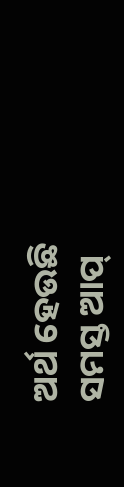ଅର୍ଥ ହେଉଛି ସମସ୍ତ ଆପ୍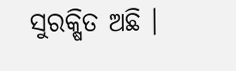ସୁରକ୍ଷିତ ଅଛି ।